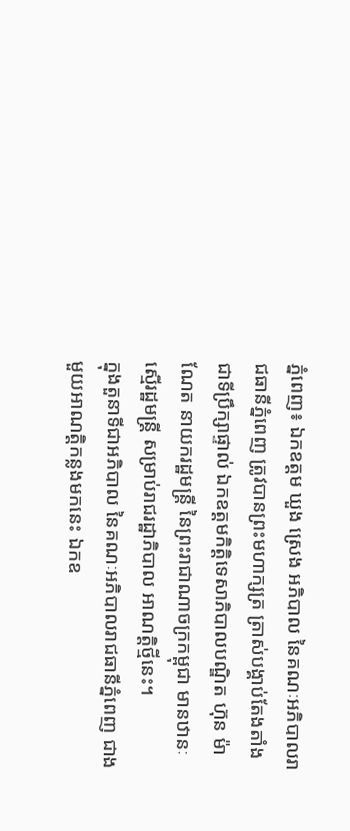ភ្នំពេញ៖ ឯកឧត្តម ឃួង ស្រេង អភិបាល នៃគណៈអភិបាលរាជធានីភ្នំពេញ ត្រូវបានព្រះមហាក្សត្រ ត្រាស់បង្គាប់តែងតាំង ជាទីប្រឹក្សាផ្ទាល់ ឯកឧត្ដមកិត្តិទេសាភិបាលបណ្ឌិត ហ៊ុន ម៉ាណែត នាយករដ្ឋមន្ត្រី នៃព្រះរាជាណាចក្រកម្ពុជា មានឋានៈស្មេីរដ្ឋមន្រ្តី សម្រាប់រាជរដ្ឋាភិបាល អាណត្តិថ្មីនេះ។
ក្នុងតួនាទីជាអភិបាល នៃគណៈអភិបាលរាជធានីភ្នំពេញ ជាងមួយអាណត្តិកន្លងមកនេះ ឯកឧ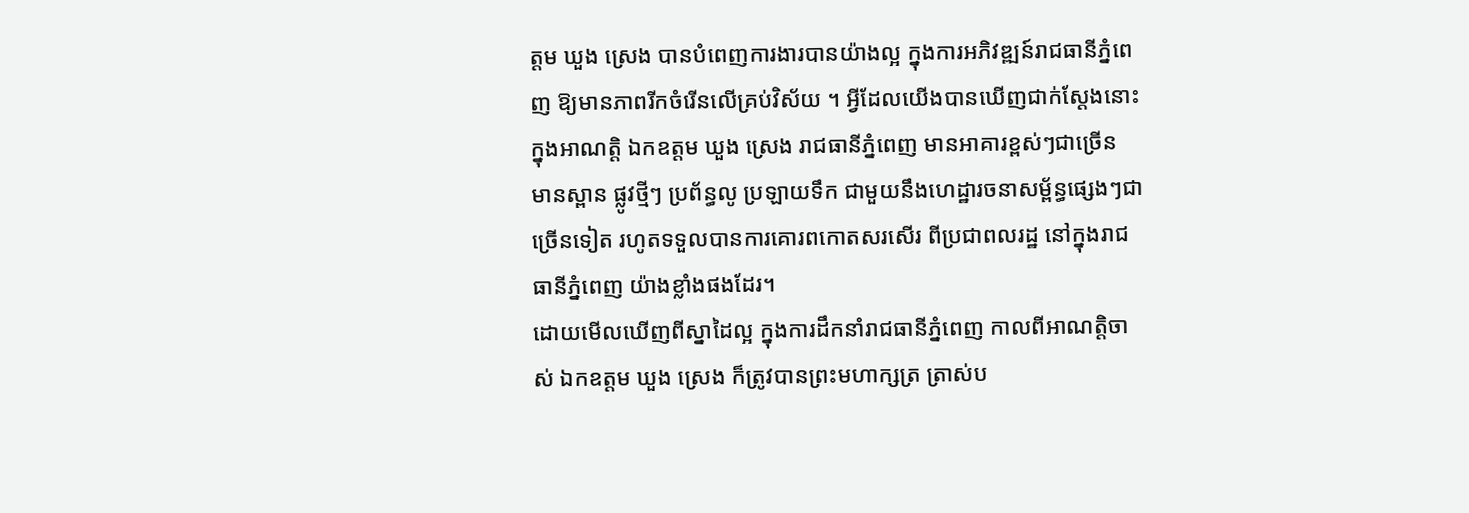ត្តម ឃួង ស្រេង បានបំពេញការងារបានយ៉ាងល្អ ក្នុងការអភិវឌ្ឍន៍រាជធានីភ្នំពេញ ឱ្យមានភាពរីកចំរើនលើគ្រប់វិស័យ ។ អ្វីដែលយើងបានឃើញជាក់ស្តែងនោះ ក្នុងអាណត្តិ ឯកឧត្តម ឃួង ស្រេង រាជធានីភ្នំពេញ មានអាគារខ្ពស់ៗជាច្រើន មានស្ពាន ផ្លូវថ្មីៗ ប្រព័ន្ធលូ ប្រឡាយទឹក ជាមួយនឹងហេដ្ឋារចនាសម្ព័ន្ធផ្សេងៗជាច្រើនទៀត រហូតទទួលបានការគោរពកោតសរសើរ ពីប្រជាពលរដ្ឋ នៅក្នុងរាជធានីភ្នំពេញ យ៉ាងខ្លាំងផងដែរ។
ដោយមើលឃើញពីស្នាដៃល្អ ក្នុងការដឹកនាំរាជធានីភ្នំពេញ កាលពីអាណត្តិចាស់ ឯកឧត្តម ឃួង ស្រេង ក៏ត្រូវបានព្រះមហាក្សត្រ ត្រាស់ប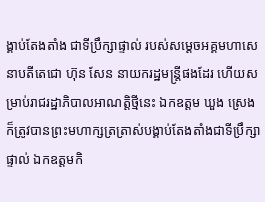ង្គាប់តែងតាំង ជាទីប្រឹក្សាផ្ទាល់ របស់សម្តេចអគ្គមហាសេនាបតីតេជោ ហ៊ុន សែន នាយករដ្ឋមន្ត្រីផងដែរ ហើយសម្រាប់រាជរដ្ឋាភិបាលអាណត្តិថ្មីនេះ ឯកឧត្តម ឃួង ស្រេង ក៏ត្រូវបានព្រះមហាក្សត្រត្រាស់បង្គាប់តែងតាំងជាទីប្រឹក្សាផ្ទាល់ ឯកឧត្ដមកិ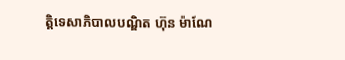ត្តិទេសាភិបាលបណ្ឌិត ហ៊ុន ម៉ាណែ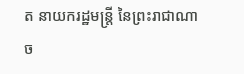ត នាយករដ្ឋមន្ត្រី នៃព្រះរាជាណាច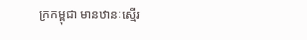ក្រកម្ពុជា មានឋានៈស្មេីរ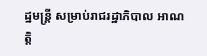ដ្ឋមន្រ្តី សម្រាប់រាជរដ្ឋាភិបាល អាណត្តិ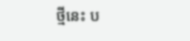ថ្មីនេះ ប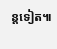ន្តទៀត៕